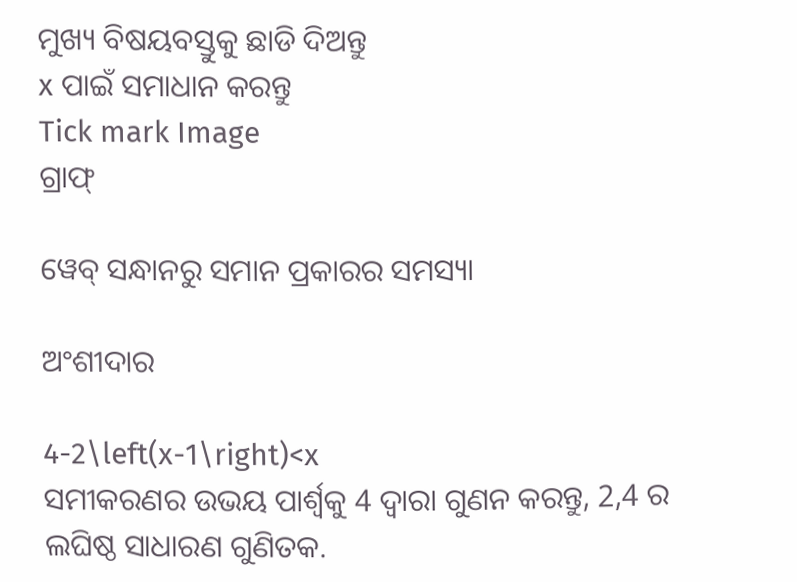ମୁଖ୍ୟ ବିଷୟବସ୍ତୁକୁ ଛାଡି ଦିଅନ୍ତୁ
x ପାଇଁ ସମାଧାନ କରନ୍ତୁ
Tick mark Image
ଗ୍ରାଫ୍

ୱେବ୍ ସନ୍ଧାନରୁ ସମାନ ପ୍ରକାରର ସମସ୍ୟା

ଅଂଶୀଦାର

4-2\left(x-1\right)<x
ସମୀକରଣର ଉଭୟ ପାର୍ଶ୍ୱକୁ 4 ଦ୍ୱାରା ଗୁଣନ କରନ୍ତୁ, 2,4 ର ଲଘିଷ୍ଠ ସାଧାରଣ ଗୁଣିତକ.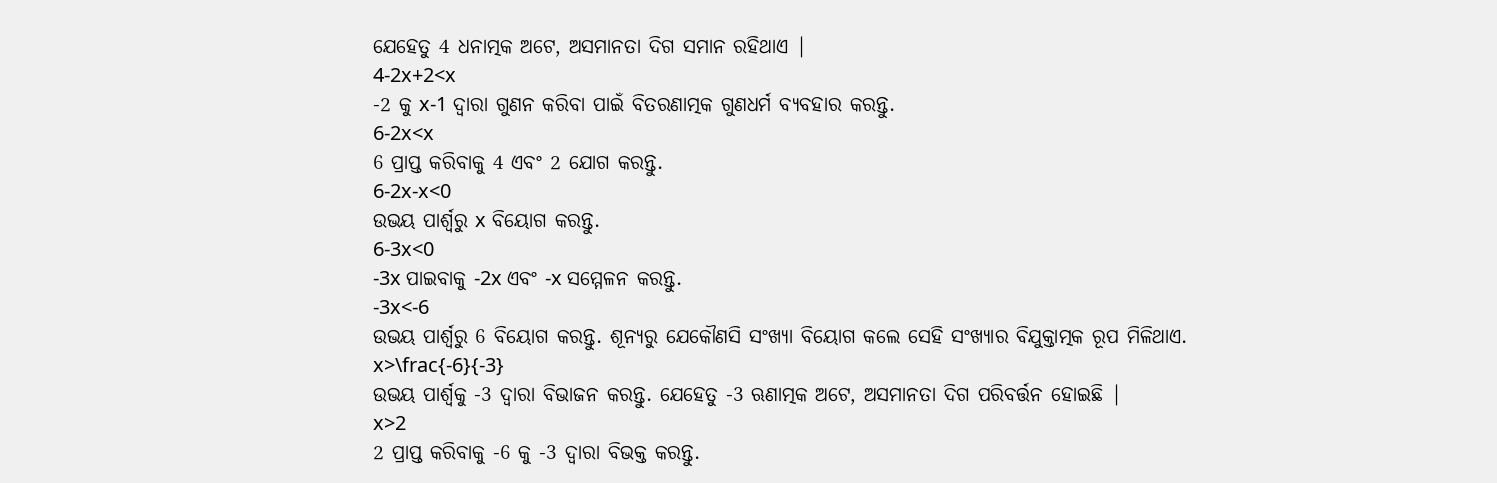ଯେହେତୁ 4 ଧନାତ୍ମକ ଅଟେ, ଅସମାନତା ଦିଗ ସମାନ ରହିଥାଏ |
4-2x+2<x
-2 କୁ x-1 ଦ୍ୱାରା ଗୁଣନ କରିବା ପାଇଁ ବିତରଣାତ୍ମକ ଗୁଣଧର୍ମ ବ୍ୟବହାର କରନ୍ତୁ.
6-2x<x
6 ପ୍ରାପ୍ତ କରିବାକୁ 4 ଏବଂ 2 ଯୋଗ କରନ୍ତୁ.
6-2x-x<0
ଉଭୟ ପାର୍ଶ୍ୱରୁ x ବିୟୋଗ କରନ୍ତୁ.
6-3x<0
-3x ପାଇବାକୁ -2x ଏବଂ -x ସମ୍ମେଳନ କରନ୍ତୁ.
-3x<-6
ଉଭୟ ପାର୍ଶ୍ୱରୁ 6 ବିୟୋଗ କରନ୍ତୁ. ଶୂନ୍ୟରୁ ଯେକୌଣସି ସଂଖ୍ୟା ବିୟୋଗ କଲେ ସେହି ସଂଖ୍ୟାର ବିଯୁକ୍ତାତ୍ମକ ରୂପ ମିଳିଥାଏ.
x>\frac{-6}{-3}
ଉଭୟ ପାର୍ଶ୍ୱକୁ -3 ଦ୍ୱାରା ବିଭାଜନ କରନ୍ତୁ. ଯେହେତୁ -3 ଋଣାତ୍ମକ ଅଟେ, ଅସମାନତା ଦିଗ ପରିବର୍ତ୍ତନ ହୋଇଛି |
x>2
2 ପ୍ରାପ୍ତ କରିବାକୁ -6 କୁ -3 ଦ୍ୱାରା ବିଭକ୍ତ କରନ୍ତୁ.